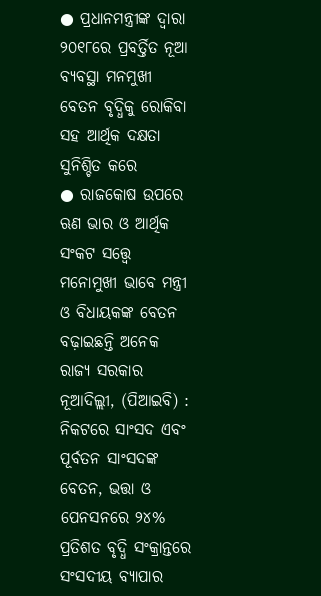● ପ୍ରଧାନମନ୍ତ୍ରୀଙ୍କ ଦ୍ୱାରା ୨୦୧୮ରେ ପ୍ରବର୍ତ୍ତିତ ନୂଆ ବ୍ୟବସ୍ଥା ମନମୁଖୀ ବେତନ ବୃଦ୍ଧିକୁ ରୋକିବା ସହ ଆର୍ଥିକ ଦକ୍ଷତା ସୁନିଶ୍ଚିତ କରେ
● ରାଜକୋଷ ଉପରେ ଋଣ ଭାର ଓ ଆର୍ଥିକ ସଂକଟ ସତ୍ତ୍ୱେ ମନୋମୁଖୀ ଭାବେ ମନ୍ତ୍ରୀ ଓ ବିଧାୟକଙ୍କ ବେତନ ବଢ଼ାଇଛନ୍ତି ଅନେକ ରାଜ୍ୟ ସରକାର
ନୂଆଦିଲ୍ଲୀ, (ପିଆଇବି) : ନିକଟରେ ସାଂସଦ ଏବଂ ପୂର୍ବତନ ସାଂସଦଙ୍କ ବେତନ, ଭତ୍ତା ଓ ପେନସନରେ ୨୪% ପ୍ରତିଶତ ବୃଦ୍ଧି ସଂକ୍ରାନ୍ତରେ ସଂସଦୀୟ ବ୍ୟାପାର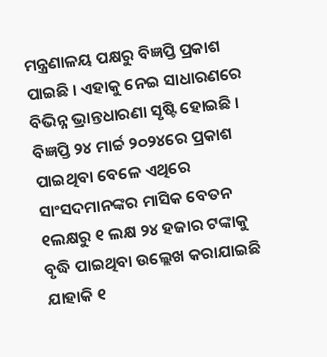ମନ୍ତ୍ରଣାଳୟ ପକ୍ଷରୁ ବିଜ୍ଞପ୍ତି ପ୍ରକାଶ ପାଇଛି । ଏହାକୁ ନେଇ ସାଧାରଣରେ ବିଭିନ୍ନ ଭ୍ରାନ୍ତଧାରଣା ସୃଷ୍ଟି ହୋଇଛି । ବିଜ୍ଞପ୍ତି ୨୪ ମାର୍ଚ୍ଚ ୨୦୨୪ରେ ପ୍ରକାଶ ପାଇଥିବା ବେଳେ ଏଥିରେ ସାଂସଦମାନଙ୍କର ମାସିକ ବେତନ ୧ଲକ୍ଷରୁ ୧ ଲକ୍ଷ ୨୪ ହଜାର ଟଙ୍କାକୁ ବୃଦ୍ଧି ପାଇଥିବା ଉଲ୍ଲେଖ କରାଯାଇଛି ଯାହାକି ୧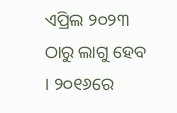ଏପ୍ରିଲ ୨୦୨୩ ଠାରୁ ଲାଗୁ ହେବ । ୨୦୧୬ରେ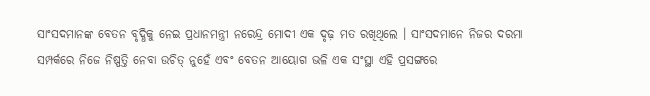ସାଂସଦମାନଙ୍କ ବେତନ ବୃଦ୍ଧିକୁ ନେଇ ପ୍ରଧାନମନ୍ତ୍ରୀ ନରେନ୍ଦ୍ର ମୋଦୀ ଏକ ଦୃଢ଼ ମତ ରଖିଥିଲେ । ସାଂସଦମାନେ ନିଜର ଦରମା ସମ୍ପର୍କରେ ନିଜେ ନିଷ୍ପତ୍ତି ନେବା ଉଚିତ୍ ନୁହେଁ ଏବଂ ବେତନ ଆୟୋଗ ଭଳି ଏକ ସଂସ୍ଥା ଏହି ପ୍ରସଙ୍ଗରେ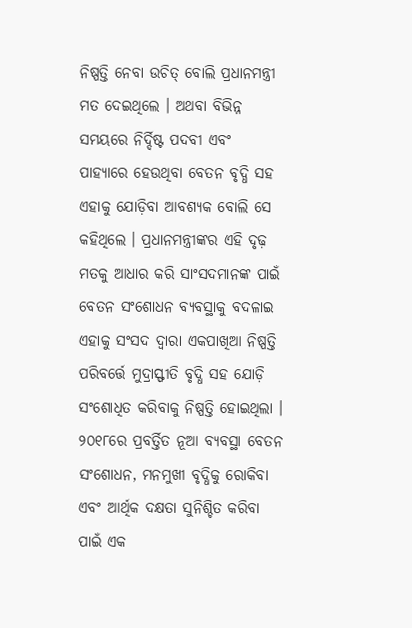ନିଷ୍ପତ୍ତି ନେବା ଉଚିତ୍ ବୋଲି ପ୍ରଧାନମନ୍ତ୍ରୀ ମତ ଦେଇଥିଲେ । ଅଥବା ବିଭିନ୍ନ ସମୟରେ ନିର୍ଦ୍ଦିଷ୍ଟ ପଦବୀ ଏବଂ ପାହ୍ୟାରେ ହେଉଥିବା ବେତନ ବୃଦ୍ଧି ସହ ଏହାକୁ ଯୋଡ଼ିବା ଆବଶ୍ୟକ ବୋଲି ସେ କହିଥିଲେ । ପ୍ରଧାନମନ୍ତ୍ରୀଙ୍କର ଏହି ଦୃଢ଼ ମତକୁ ଆଧାର କରି ସାଂସଦମାନଙ୍କ ପାଇଁ ବେତନ ସଂଶୋଧନ ବ୍ୟବସ୍ଥାକୁ ବଦଳାଇ ଏହାକୁ ସଂସଦ ଦ୍ୱାରା ଏକପାଖିଆ ନିଷ୍ପତ୍ତି ପରିବର୍ତ୍ତେ ମୁଦ୍ରାସ୍ଫୀତି ବୃଦ୍ଧି ସହ ଯୋଡ଼ି ସଂଶୋଧିତ କରିବାକୁ ନିଷ୍ପତ୍ତି ହୋଇଥିଲା । ୨୦୧୮ରେ ପ୍ରବର୍ତ୍ତିତ ନୂଆ ବ୍ୟବସ୍ଥା ବେତନ ସଂଶୋଧନ, ମନମୁଖୀ ବୃଦ୍ଧିକୁ ରୋକିବା ଏବଂ ଆର୍ଥିକ ଦକ୍ଷତା ସୁନିଶ୍ଚିତ କରିବା ପାଇଁ ଏକ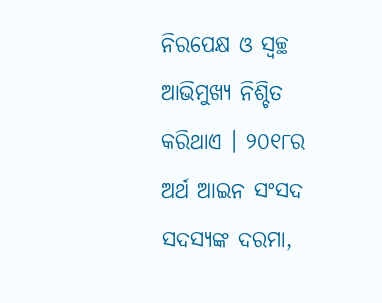ନିରପେକ୍ଷ ଓ ସ୍ୱଚ୍ଛ ଆଭିମୁଖ୍ୟ ନିଶ୍ଚିତ କରିଥାଏ । ୨୦୧୮ର ଅର୍ଥ ଆଇନ ସଂସଦ ସଦସ୍ୟଙ୍କ ଦରମା,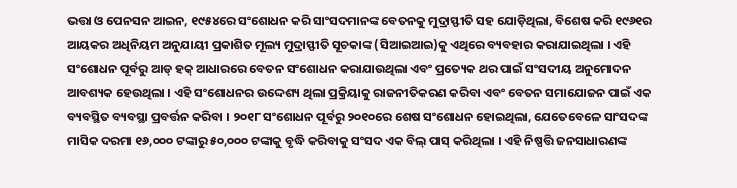ଭତ୍ତା ଓ ପେନସନ ଆଇନ, ୧୯୫୪ରେ ସଂଶୋଧନ କରି ସାଂସଦମାନଙ୍କ ବେତନକୁ ମୁଦ୍ରାସ୍ଫୀତି ସହ ଯୋଡ଼ିଥିଲା, ବିଶେଷ କରି ୧୯୬୧ର ଆୟକର ଅଧିନିୟମ ଅନୁଯାୟୀ ପ୍ରକାଶିତ ମୂଲ୍ୟ ମୁଦ୍ରାସ୍ଫୀତି ସୂଚକାଙ୍କ (ସିଆଇଆଇ)କୁ ଏଥିରେ ବ୍ୟବହାର କରାଯାଇଥିଲା । ଏହି ସଂଶୋଧନ ପୂର୍ବରୁ ଆଡ୍ ହକ୍ ଆଧାରରେ ବେତନ ସଂଶୋଧନ କରାଯାଉଥିଲା ଏବଂ ପ୍ରତ୍ୟେକ ଥର ପାଇଁ ସଂସଦୀୟ ଅନୁମୋଦନ ଆବଶ୍ୟକ ହେଉଥିଲା । ଏହି ସଂଶୋଧନର ଉଦ୍ଦେଶ୍ୟ ଥିଲା ପ୍ରକ୍ରିୟାକୁ ରାଜନୀତିକରଣ କରିବା ଏବଂ ବେତନ ସମାଯୋଜନ ପାଇଁ ଏକ ବ୍ୟବସ୍ଥିତ ବ୍ୟବସ୍ଥା ପ୍ରବର୍ତ୍ତନ କରିବା । ୨୦୧୮ ସଂଶୋଧନ ପୂର୍ବରୁ ୨୦୧୦ରେ ଶେଷ ସଂଶୋଧନ ହୋଇଥିଲା, ଯେତେବେଳେ ସାଂସଦଙ୍କ ମାସିକ ଦରମା ୧୬,୦୦୦ ଟଙ୍କାରୁ ୫୦,୦୦୦ ଟଙ୍କାକୁ ବୃଦ୍ଧି କରିବାକୁ ସଂସଦ ଏକ ବିଲ୍ ପାସ୍ କରିଥିଲା । ଏହି ନିଷ୍ପତ୍ତି ଜନସାଧାରଣଙ୍କ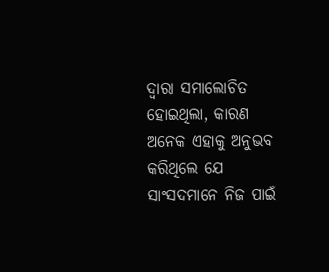ଦ୍ୱାରା ସମାଲୋଚିତ ହୋଇଥିଲା, କାରଣ ଅନେକ ଏହାକୁ ଅନୁଭବ କରିଥିଲେ ଯେ ସାଂସଦମାନେ ନିଜ ପାଇଁ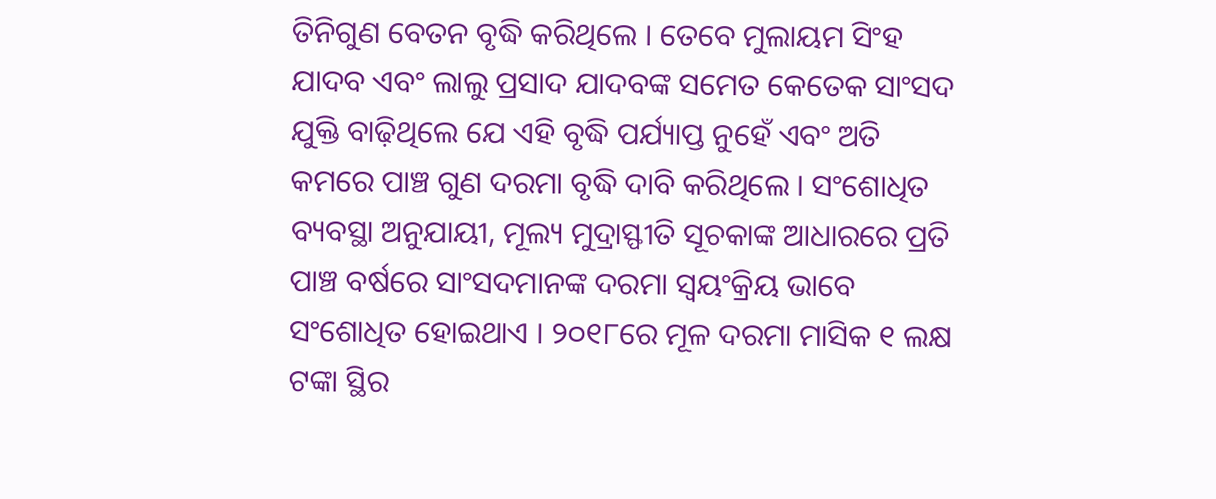ତିନିଗୁଣ ବେତନ ବୃଦ୍ଧି କରିଥିଲେ । ତେବେ ମୁଲାୟମ ସିଂହ ଯାଦବ ଏବଂ ଲାଲୁ ପ୍ରସାଦ ଯାଦବଙ୍କ ସମେତ କେତେକ ସାଂସଦ ଯୁକ୍ତି ବାଢ଼ିଥିଲେ ଯେ ଏହି ବୃଦ୍ଧି ପର୍ଯ୍ୟାପ୍ତ ନୁହେଁ ଏବଂ ଅତି କମରେ ପାଞ୍ଚ ଗୁଣ ଦରମା ବୃଦ୍ଧି ଦାବି କରିଥିଲେ । ସଂଶୋଧିତ ବ୍ୟବସ୍ଥା ଅନୁଯାୟୀ, ମୂଲ୍ୟ ମୁଦ୍ରାସ୍ଫୀତି ସୂଚକାଙ୍କ ଆଧାରରେ ପ୍ରତି ପାଞ୍ଚ ବର୍ଷରେ ସାଂସଦମାନଙ୍କ ଦରମା ସ୍ୱୟଂକ୍ରିୟ ଭାବେ ସଂଶୋଧିତ ହୋଇଥାଏ । ୨୦୧୮ରେ ମୂଳ ଦରମା ମାସିକ ୧ ଲକ୍ଷ ଟଙ୍କା ସ୍ଥିର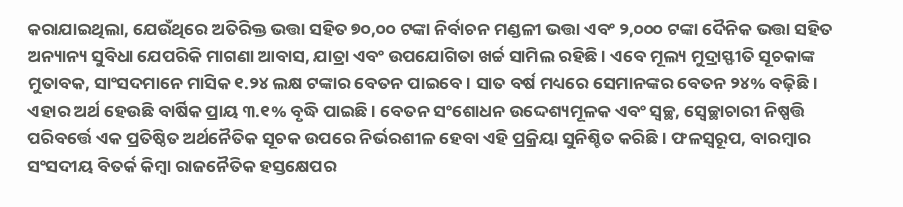କରାଯାଇଥିଲା, ଯେଉଁଥିରେ ଅତିରିକ୍ତ ଭତ୍ତା ସହିତ ୭୦,୦୦ ଟଙ୍କା ନିର୍ବାଚନ ମଣ୍ଡଳୀ ଭତ୍ତା ଏବଂ ୨,୦୦୦ ଟଙ୍କା ଦୈନିକ ଭତ୍ତା ସହିତ ଅନ୍ୟାନ୍ୟ ସୁବିଧା ଯେପରିକି ମାଗଣା ଆବାସ, ଯାତ୍ରା ଏବଂ ଉପଯୋଗିତା ଖର୍ଚ୍ଚ ସାମିଲ ରହିଛି । ଏବେ ମୂଲ୍ୟ ମୁଦ୍ରାସ୍ଫୀତି ସୂଚକାଙ୍କ ମୁତାବକ, ସାଂସଦମାନେ ମାସିକ ୧.୨୪ ଲକ୍ଷ ଟଙ୍କାର ବେତନ ପାଇବେ । ସାତ ବର୍ଷ ମଧ୍ୟରେ ସେମାନଙ୍କର ବେତନ ୨୪% ବଢ଼ିଛି । ଏହାର ଅର୍ଥ ହେଉଛି ବାର୍ଷିକ ପ୍ରାୟ ୩.୧% ବୃଦ୍ଧି ପାଇଛି । ବେତନ ସଂଶୋଧନ ଉଦ୍ଦେଶ୍ୟମୂଳକ ଏବଂ ସ୍ୱଚ୍ଛ, ସ୍ୱେଚ୍ଛାଚାରୀ ନିଷ୍ପତ୍ତି ପରିବର୍ତ୍ତେ ଏକ ପ୍ରତିଷ୍ଠିତ ଅର୍ଥନୈତିକ ସୂଚକ ଉପରେ ନିର୍ଭରଶୀଳ ହେବା ଏହି ପ୍ରକ୍ରିୟା ସୁନିଶ୍ଚିତ କରିଛି । ଫଳସ୍ୱରୂପ, ବାରମ୍ବାର ସଂସଦୀୟ ବିତର୍କ କିମ୍ବା ରାଜନୈତିକ ହସ୍ତକ୍ଷେପର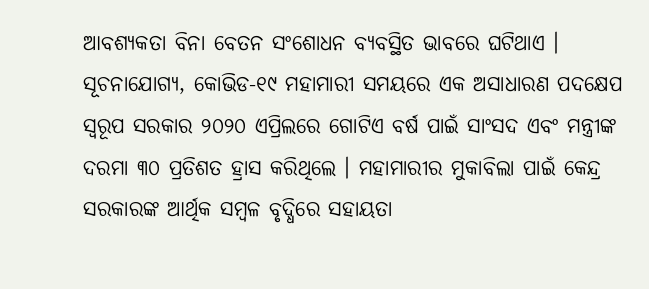ଆବଶ୍ୟକତା ବିନା ବେତନ ସଂଶୋଧନ ବ୍ୟବସ୍ଥିତ ଭାବରେ ଘଟିଥାଏ । ସୂଚନାଯୋଗ୍ୟ, କୋଭିଡ-୧୯ ମହାମାରୀ ସମୟରେ ଏକ ଅସାଧାରଣ ପଦକ୍ଷେପ ସ୍ୱରୂପ ସରକାର ୨୦୨୦ ଏପ୍ରିଲରେ ଗୋଟିଏ ବର୍ଷ ପାଇଁ ସାଂସଦ ଏବଂ ମନ୍ତ୍ରୀଙ୍କ ଦରମା ୩୦ ପ୍ରତିଶତ ହ୍ରାସ କରିଥିଲେ । ମହାମାରୀର ମୁକାବିଲା ପାଇଁ କେନ୍ଦ୍ର ସରକାରଙ୍କ ଆର୍ଥିକ ସମ୍ବଳ ବୃଦ୍ଧିରେ ସହାୟତା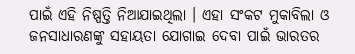ପାଇଁ ଏହି ନିଷ୍ପତ୍ତି ନିଆଯାଇଥିଲା । ଏହା ସଂକଟ ମୁକାବିଲା ଓ ଜନସାଧାରଣଙ୍କୁ ସହାୟତା ଯୋଗାଇ ଦେବା ପାଇଁ ଭାରତର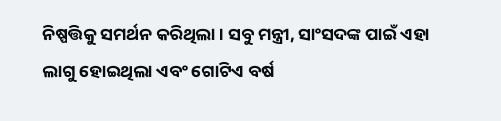ନିଷ୍ପତ୍ତିକୁ ସମର୍ଥନ କରିଥିଲା । ସବୁ ମନ୍ତ୍ରୀ, ସାଂସଦଙ୍କ ପାଇଁ ଏହା ଲାଗୁ ହୋଇଥିଲା ଏବଂ ଗୋଟିଏ ବର୍ଷ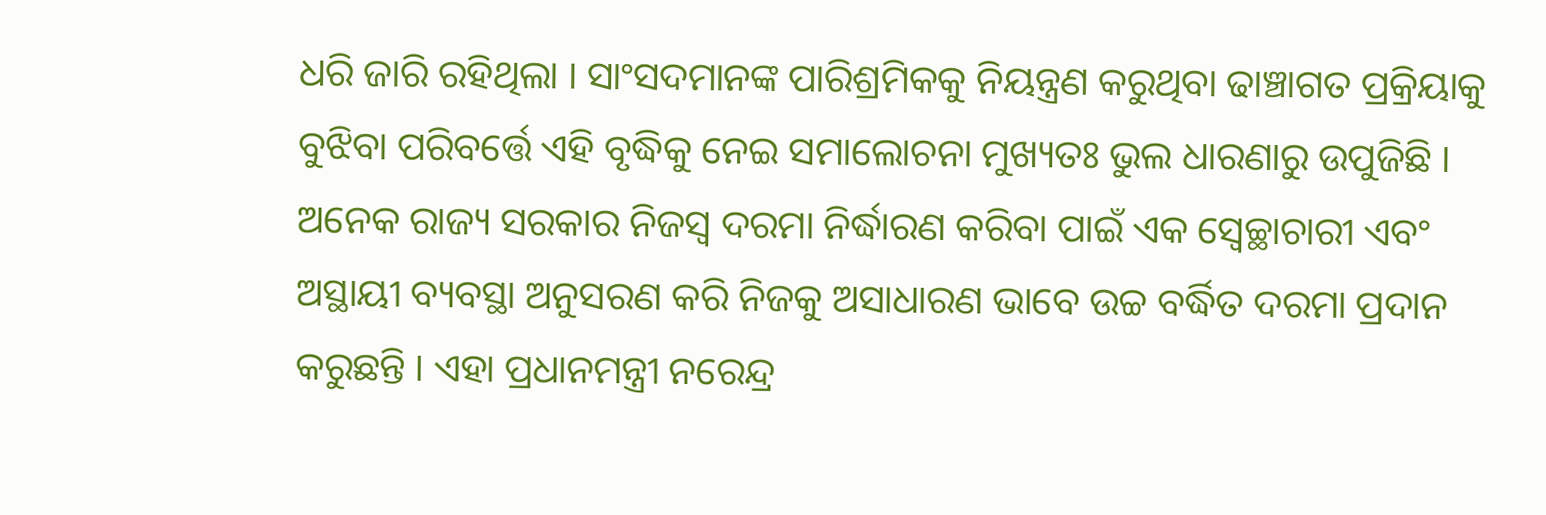ଧରି ଜାରି ରହିଥିଲା । ସାଂସଦମାନଙ୍କ ପାରିଶ୍ରମିକକୁ ନିୟନ୍ତ୍ରଣ କରୁଥିବା ଢାଞ୍ଚାଗତ ପ୍ରକ୍ରିୟାକୁ ବୁଝିବା ପରିବର୍ତ୍ତେ ଏହି ବୃଦ୍ଧିକୁ ନେଇ ସମାଲୋଚନା ମୁଖ୍ୟତଃ ଭୁଲ ଧାରଣାରୁ ଉପୁଜିଛି । ଅନେକ ରାଜ୍ୟ ସରକାର ନିଜସ୍ୱ ଦରମା ନିର୍ଦ୍ଧାରଣ କରିବା ପାଇଁ ଏକ ସ୍ୱେଚ୍ଛାଚାରୀ ଏବଂ ଅସ୍ଥାୟୀ ବ୍ୟବସ୍ଥା ଅନୁସରଣ କରି ନିଜକୁ ଅସାଧାରଣ ଭାବେ ଉଚ୍ଚ ବର୍ଦ୍ଧିତ ଦରମା ପ୍ରଦାନ କରୁଛନ୍ତି । ଏହା ପ୍ରଧାନମନ୍ତ୍ରୀ ନରେନ୍ଦ୍ର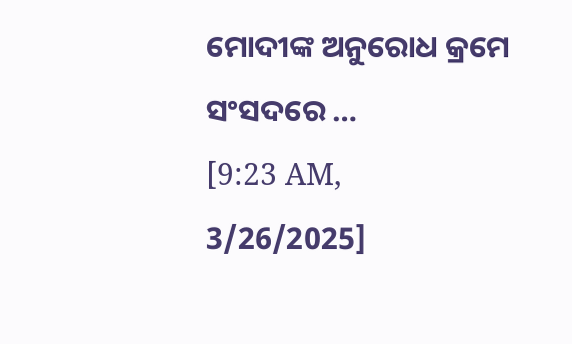ମୋଦୀଙ୍କ ଅନୁରୋଧ କ୍ରମେ ସଂସଦରେ …
[9:23 AM, 3/26/2025]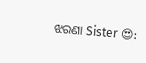ଝରଣା Sister 😍: